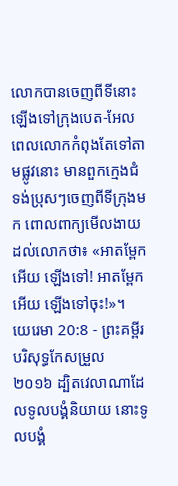លោកបានចេញពីទីនោះឡើងទៅក្រុងបេត-អែល ពេលលោកកំពុងតែទៅតាមផ្លូវនោះ មានពួកក្មេងជំទង់ប្រុសៗចេញពីទីក្រុងមក ពោលពាក្យមើលងាយដល់លោកថា៖ «អាតម្ពែកអើយ ឡើងទៅ! អាតម្ពែកអើយ ឡើងទៅចុះ!»។
យេរេមា 20:8 - ព្រះគម្ពីរបរិសុទ្ធកែសម្រួល ២០១៦ ដ្បិតវេលាណាដែលទូលបង្គំនិយាយ នោះទូលបង្គំ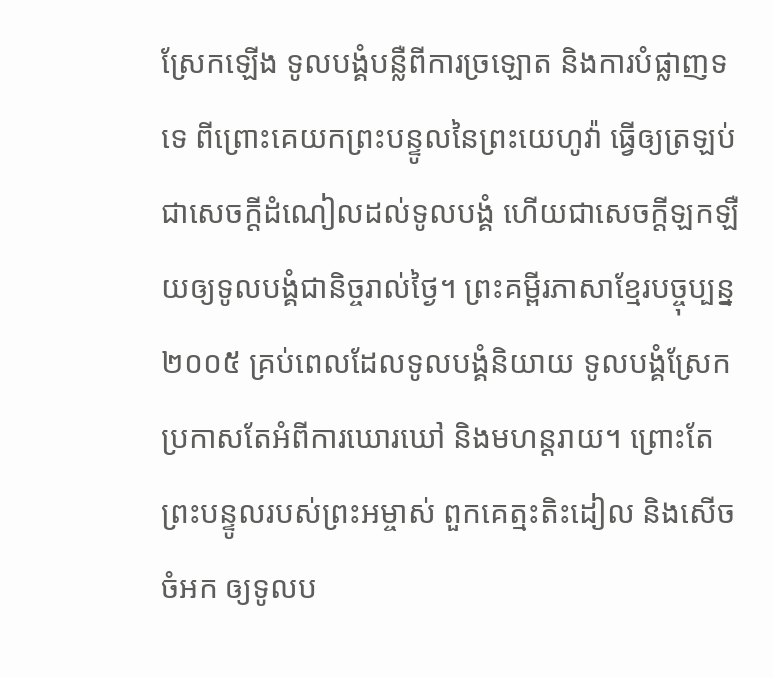ស្រែកឡើង ទូលបង្គំបន្លឺពីការច្រឡោត និងការបំផ្លាញទទេ ពីព្រោះគេយកព្រះបន្ទូលនៃព្រះយេហូវ៉ា ធ្វើឲ្យត្រឡប់ជាសេចក្ដីដំណៀលដល់ទូលបង្គំ ហើយជាសេចក្ដីឡកឡឺយឲ្យទូលបង្គំជានិច្ចរាល់ថ្ងៃ។ ព្រះគម្ពីរភាសាខ្មែរបច្ចុប្បន្ន ២០០៥ គ្រប់ពេលដែលទូលបង្គំនិយាយ ទូលបង្គំស្រែកប្រកាសតែអំពីការឃោរឃៅ និងមហន្តរាយ។ ព្រោះតែព្រះបន្ទូលរបស់ព្រះអម្ចាស់ ពួកគេត្មះតិះដៀល និងសើចចំអក ឲ្យទូលប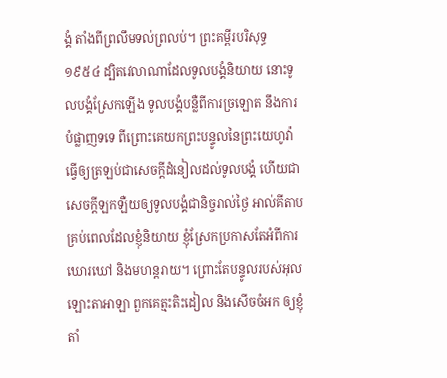ង្គំ តាំងពីព្រលឹមទល់ព្រលប់។ ព្រះគម្ពីរបរិសុទ្ធ ១៩៥៤ ដ្បិតវេលាណាដែលទូលបង្គំនិយាយ នោះទូលបង្គំស្រែកឡើង ទូលបង្គំបន្លឺពីការច្រឡោត នឹងការបំផ្លាញទទេ ពីព្រោះគេយកព្រះបន្ទូលនៃព្រះយេហូវ៉ា ធ្វើឲ្យត្រឡប់ជាសេចក្ដីដំនៀលដល់ទូលបង្គំ ហើយជាសេចក្ដីឡកឡឺយឲ្យទូលបង្គំជានិច្ចរាល់ថ្ងៃ អាល់គីតាប គ្រប់ពេលដែលខ្ញុំនិយាយ ខ្ញុំស្រែកប្រកាសតែអំពីការឃោរឃៅ និងមហន្តរាយ។ ព្រោះតែបន្ទូលរបស់អុលឡោះតាអាឡា ពួកគេត្មះតិះដៀល និងសើចចំអក ឲ្យខ្ញុំ តាំ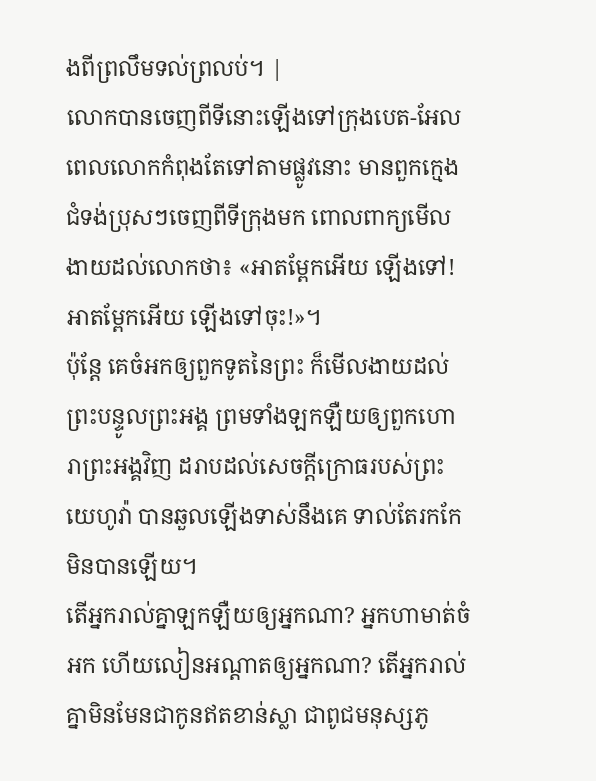ងពីព្រលឹមទល់ព្រលប់។ |
លោកបានចេញពីទីនោះឡើងទៅក្រុងបេត-អែល ពេលលោកកំពុងតែទៅតាមផ្លូវនោះ មានពួកក្មេងជំទង់ប្រុសៗចេញពីទីក្រុងមក ពោលពាក្យមើលងាយដល់លោកថា៖ «អាតម្ពែកអើយ ឡើងទៅ! អាតម្ពែកអើយ ឡើងទៅចុះ!»។
ប៉ុន្តែ គេចំអកឲ្យពួកទូតនៃព្រះ ក៏មើលងាយដល់ព្រះបន្ទូលព្រះអង្គ ព្រមទាំងឡកឡឺយឲ្យពួកហោរាព្រះអង្គវិញ ដរាបដល់សេចក្ដីក្រោធរបស់ព្រះយេហូវ៉ា បានឆួលឡើងទាស់នឹងគេ ទាល់តែរកកែមិនបានឡើយ។
តើអ្នករាល់គ្នាឡកឡឺយឲ្យអ្នកណា? អ្នកហាមាត់ចំអក ហើយលៀនអណ្ដាតឲ្យអ្នកណា? តើអ្នករាល់គ្នាមិនមែនជាកូនឥតខាន់ស្លា ជាពូជមនុស្សភូ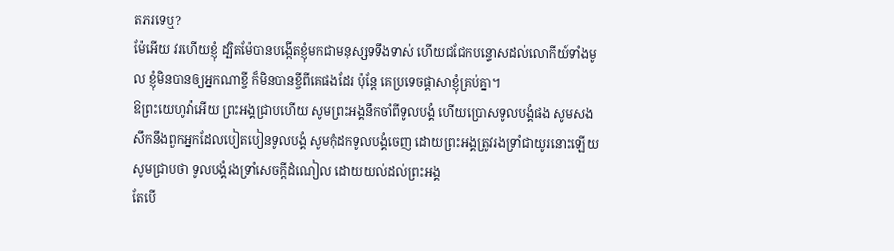តភរទេឬ?
ម៉ែអើយ វរហើយខ្ញុំ ដ្បិតម៉ែបានបង្កើតខ្ញុំមកជាមនុស្សទទឹងទាស់ ហើយជជែកបន្ទោសដល់លោកីយ៍ទាំងមូល ខ្ញុំមិនបានឲ្យអ្នកណាខ្ចី ក៏មិនបានខ្ចីពីគេផងដែរ ប៉ុន្តែ គេប្រទេចផ្ដាសាខ្ញុំគ្រប់គ្នា។
ឱព្រះយេហូវ៉ាអើយ ព្រះអង្គជ្រាបហើយ សូមព្រះអង្គនឹកចាំពីទូលបង្គំ ហើយប្រោសទូលបង្គំផង សូមសងសឹកនឹងពួកអ្នកដែលបៀតបៀនទូលបង្គំ សូមកុំដកទូលបង្គំចេញ ដោយព្រះអង្គត្រូវរងទ្រាំជាយូរនោះឡើយ សូមជ្រាបថា ទូលបង្គំរងទ្រាំសេចក្ដីដំណៀល ដោយយល់ដល់ព្រះអង្គ
តែបើ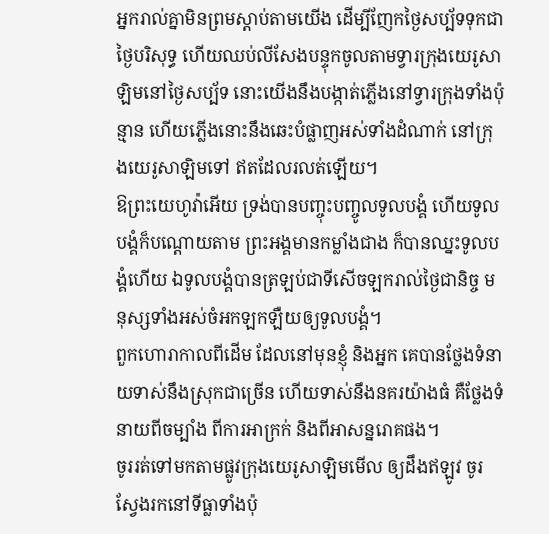អ្នករាល់គ្នាមិនព្រមស្តាប់តាមយើង ដើម្បីញែកថ្ងៃសប្ប័ទទុកជាថ្ងៃបរិសុទ្ធ ហើយឈប់លីសែងបន្ទុកចូលតាមទ្វារក្រុងយេរូសាឡិមនៅថ្ងៃសប្ប័ទ នោះយើងនឹងបង្កាត់ភ្លើងនៅទ្វារក្រុងទាំងប៉ុន្មាន ហើយភ្លើងនោះនឹងឆេះបំផ្លាញអស់ទាំងដំណាក់ នៅក្រុងយេរូសាឡិមទៅ ឥតដែលរលត់ឡើយ។
ឱព្រះយេហូវ៉ាអើយ ទ្រង់បានបញ្ចុះបញ្ចូលទូលបង្គំ ហើយទូលបង្គំក៏បណ្ដោយតាម ព្រះអង្គមានកម្លាំងជាង ក៏បានឈ្នះទូលបង្គំហើយ ឯទូលបង្គំបានត្រឡប់ជាទីសើចឡករាល់ថ្ងៃជានិច្ច មនុស្សទាំងអស់ចំអកឡកឡឺយឲ្យទូលបង្គំ។
ពួកហោរាកាលពីដើម ដែលនៅមុនខ្ញុំ និងអ្នក គេបានថ្លែងទំនាយទាស់នឹងស្រុកជាច្រើន ហើយទាស់នឹងនគរយ៉ាងធំ គឺថ្លែងទំនាយពីចម្បាំង ពីការអាក្រក់ និងពីអាសន្នរោគផង។
ចូររត់ទៅមកតាមផ្លូវក្រុងយេរូសាឡិមមើល ឲ្យដឹងឥឡូវ ចូរស្វែងរកនៅទីធ្លាទាំងប៉ុ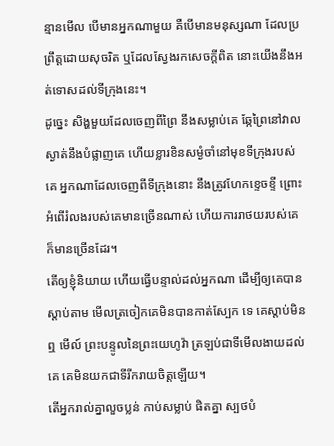ន្មានមើល បើមានអ្នកណាមួយ គឺបើមានមនុស្សណា ដែលប្រព្រឹត្តដោយសុចរិត ឬដែលស្វែងរកសេចក្ដីពិត នោះយើងនឹងអត់ទោសដល់ទីក្រុងនេះ។
ដូច្នេះ សិង្ហមួយដែលចេញពីព្រៃ នឹងសម្លាប់គេ ឆ្កែព្រៃនៅវាលស្ងាត់នឹងបំផ្លាញគេ ហើយខ្លារខិនសម្ងំចាំនៅមុខទីក្រុងរបស់គេ អ្នកណាដែលចេញពីទីក្រុងនោះ នឹងត្រូវហែកខ្ទេចខ្ទី ព្រោះអំពើរំលងរបស់គេមានច្រើនណាស់ ហើយការរាថយរបស់គេ ក៏មានច្រើនដែរ។
តើឲ្យខ្ញុំនិយាយ ហើយធ្វើបន្ទាល់ដល់អ្នកណា ដើម្បីឲ្យគេបានស្តាប់តាម មើលត្រចៀកគេមិនបានកាត់ស្បែក ទេ គេស្តាប់មិនឮ មើល៍ ព្រះបន្ទូលនៃព្រះយេហូវ៉ា ត្រឡប់ជាទីមើលងាយដល់គេ គេមិនយកជាទីរីករាយចិត្តឡើយ។
តើអ្នករាល់គ្នាលួចប្លន់ កាប់សម្លាប់ ផិតគ្នា ស្បថបំ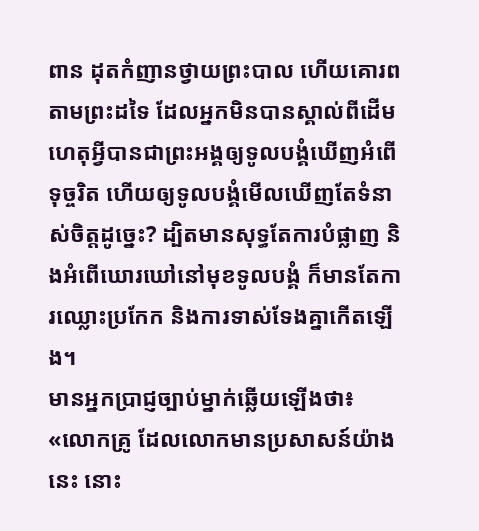ពាន ដុតកំញានថ្វាយព្រះបាល ហើយគោរពតាមព្រះដទៃ ដែលអ្នកមិនបានស្គាល់ពីដើម
ហេតុអ្វីបានជាព្រះអង្គឲ្យទូលបង្គំឃើញអំពើទុច្ចរិត ហើយឲ្យទូលបង្គំមើលឃើញតែទំនាស់ចិត្តដូច្នេះ? ដ្បិតមានសុទ្ធតែការបំផ្លាញ និងអំពើឃោរឃៅនៅមុខទូលបង្គំ ក៏មានតែការឈ្លោះប្រកែក និងការទាស់ទែងគ្នាកើតឡើង។
មានអ្នកប្រាជ្ញច្បាប់ម្នាក់ឆ្លើយឡើងថា៖ «លោកគ្រូ ដែលលោកមានប្រសាសន៍យ៉ាងនេះ នោះ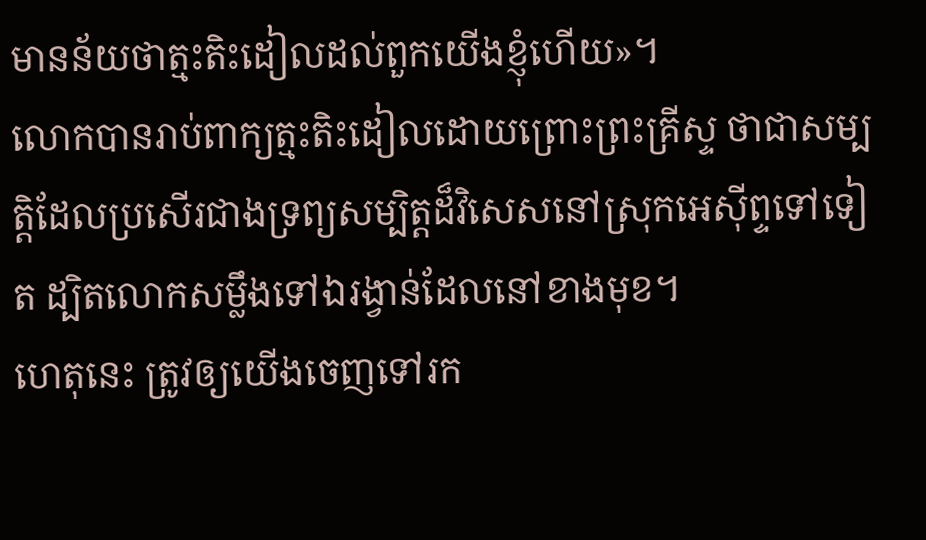មានន័យថាត្មះតិះដៀលដល់ពួកយើងខ្ញុំហើយ»។
លោកបានរាប់ពាក្យត្មះតិះដៀលដោយព្រោះព្រះគ្រីស្ទ ថាជាសម្បត្តិដែលប្រសើរជាងទ្រព្យសម្បិត្តដ៏វិសេសនៅស្រុកអេស៊ីព្ទទៅទៀត ដ្បិតលោកសម្លឹងទៅឯរង្វាន់ដែលនៅខាងមុខ។
ហេតុនេះ ត្រូវឲ្យយើងចេញទៅរក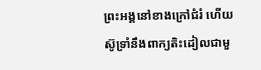ព្រះអង្គនៅខាងក្រៅជំរំ ហើយស៊ូទ្រាំនឹងពាក្យតិះដៀលជាមួ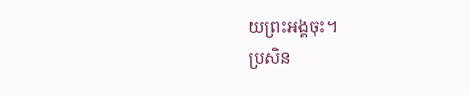យព្រះអង្គចុះ។
ប្រសិន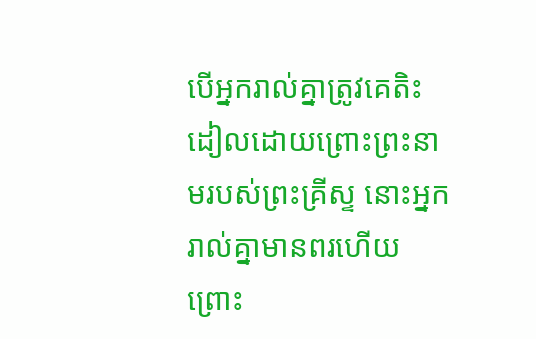បើអ្នករាល់គ្នាត្រូវគេតិះដៀលដោយព្រោះព្រះនាមរបស់ព្រះគ្រីស្ទ នោះអ្នករាល់គ្នាមានពរហើយ ព្រោះ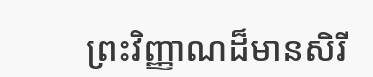ព្រះវិញ្ញាណដ៏មានសិរី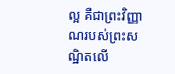ល្អ គឺជាព្រះវិញ្ញាណរបស់ព្រះសណ្ឋិតលើ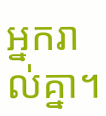អ្នករាល់គ្នា។